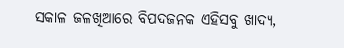ସକାଳ ଜଳଖିଆରେ ବିପଦଜନକ ଏହିସବୁ ଖାଦ୍ୟ,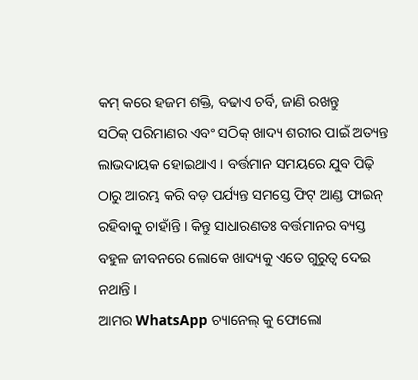କମ୍ କରେ ହଜମ ଶକ୍ତି, ବଢାଏ ଚର୍ବି, ଜାଣି ରଖନ୍ତୁ
ସଠିକ୍ ପରିମାଣର ଏବଂ ସଠିକ୍ ଖାଦ୍ୟ ଶରୀର ପାଇଁ ଅତ୍ୟନ୍ତ ଲାଭଦାୟକ ହୋଇଥାଏ । ବର୍ତ୍ତମାନ ସମୟରେ ଯୁବ ପିଢ଼ି ଠାରୁ ଆରମ୍ଭ କରି ବଡ଼ ପର୍ଯ୍ୟନ୍ତ ସମସ୍ତେ ଫିଟ୍ ଆଣ୍ଡ ଫାଇନ୍ ରହିବାକୁ ଚାହାଁନ୍ତି । କିନ୍ତୁ ସାଧାରଣତଃ ବର୍ତ୍ତମାନର ବ୍ୟସ୍ତ ବହୁଳ ଜୀବନରେ ଲୋକେ ଖାଦ୍ୟକୁ ଏତେ ଗୁରୁତ୍ଵ ଦେଇ ନଥାନ୍ତି ।
ଆମର WhatsApp ଚ୍ୟାନେଲ୍ କୁ ଫୋଲୋ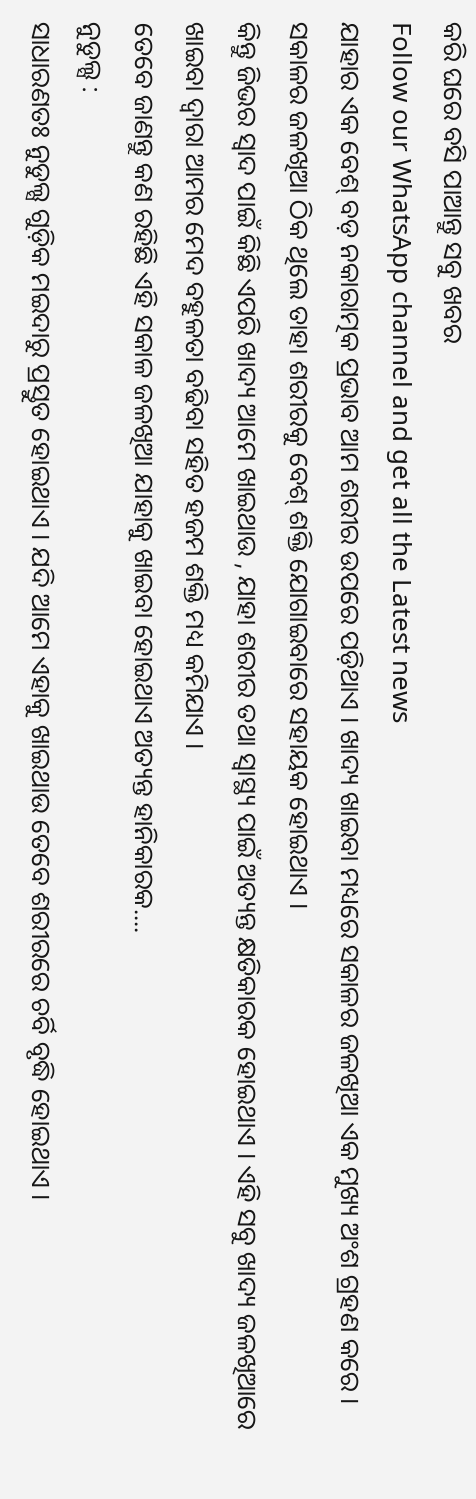କରି ଘରେ ବସି ପାଆନ୍ତୁ ସବୁ ଖବର
Follow our WhatsApp channel and get all the Latest news
ଯାହାର ଏକ ବେଶ୍ ବଡ଼ ନକାରାତ୍ମକ ପ୍ରଭାବ ଆମ ଶରୀର ଉପରେ ପଡ଼ିଥାଏ । ଖାଦ୍ୟ ଖାଇବା ମଧ୍ୟରେ ସକାଳର ଜଳଖିଆ ଏକ ମୁଖ୍ୟ ଅଂଶ ଗ୍ରହଣ କରେ । ସକାଳର ଜଳଖିଆ ଠିକ ଥିଲେ ତାହା ଶରୀରକୁ ବେଶ୍ ଶକ୍ତି ଯୋଗାଇବାରେ ସହାୟକ ହୋଇଥାଏ ।
କିନ୍ତୁ ଜିଭର ସ୍ଵାଦ ପାଇଁ କିଛି ଏପରି ଖାଦ୍ୟ ଆମେ ଖାଇଥାଉ , ଯାହା ଶରୀର ତଥା ସ୍ଵାସ୍ଥ୍ୟ ପାଇଁ ଅତ୍ୟନ୍ତ କ୍ଷତିକାରକ ହୋଇଥାଏ । ଏହି ସବୁ ଖାଦ୍ୟ ଜଳଖିଆରେ ଖାଇବା ଦ୍ୱାରା ଆମର ମେଦ ବହୁଳତା ବଢିବା ସହିତ ହଜମ ଶକ୍ତି ମଧ୍ୟ କମିଯାଏ ।
ତେବେ ଜାଣନ୍ତୁ କଣ ରହିଛି ଏହି ସକାଳ ଜଳଖିଆ ଯାହାକୁ ଖାଇବା ହୋଇଥାଏ ଅତ୍ୟନ୍ତ ହାନିକାରକ....
ନୁଡୁଲ୍ସ :
ସାଧାରଣତଃ ନୁଡୁଲ୍ସ ଗୁଡ଼ିକ ମଇଦାରୁ ପ୍ରସ୍ତୁତ ହୋଇଥାଏ । ଯଦି ଆମେ ଏହାକୁ ଖାଇଥାଉ ତେବେ ଶରୀରରେ ଚର୍ବି ବୃଦ୍ଧି ହୋଇଥାଏ ।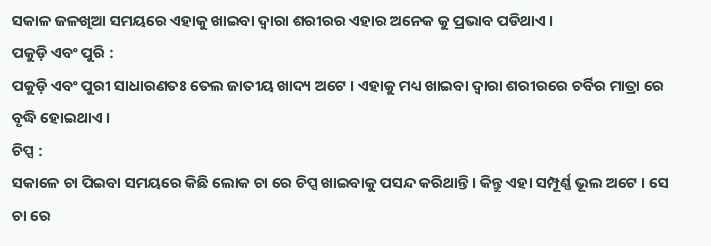ସକାଳ ଜଳଖିଆ ସମୟରେ ଏହାକୁ ଖାଇବା ଦ୍ୱାରା ଶରୀରର ଏହାର ଅନେକ କୁ ପ୍ରଭାବ ପଡିଥାଏ ।
ପକୁଡ଼ି ଏବଂ ପୁରି :
ପକୁଡ଼ି ଏବଂ ପୁରୀ ସାଧାରଣତଃ ତେଲ ଜାତୀୟ ଖାଦ୍ୟ ଅଟେ । ଏହାକୁ ମଧ୍ୟ ଖାଇବା ଦ୍ୱାରା ଶରୀରରେ ଚର୍ବିର ମାତ୍ରା ରେ ବୃଦ୍ଧି ହୋଇଥାଏ ।
ଚିପ୍ସ :
ସକାଳେ ଚା ପିଇବା ସମୟରେ କିଛି ଲୋକ ଚା ରେ ଚିପ୍ସ ଖାଇବାକୁ ପସନ୍ଦ କରିଥାନ୍ତି । କିନ୍ତୁ ଏହା ସମ୍ପୂର୍ଣ୍ଣ ଭୂଲ ଅଟେ । ସେ ଚା ରେ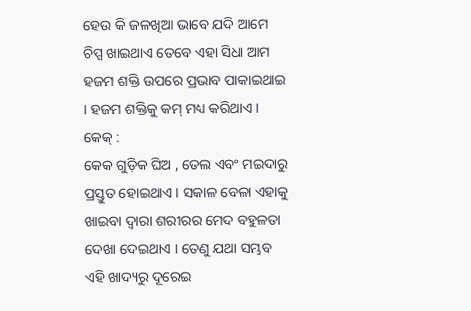ହେଉ କି ଜଳଖିଆ ଭାବେ ଯଦି ଆମେ ଚିପ୍ସ ଖାଇଥାଏ ତେବେ ଏହା ସିଧା ଆମ ହଜମ ଶକ୍ତି ଉପରେ ପ୍ରଭାବ ପାକାଇଥାଇ । ହଜମ ଶକ୍ତିକୁ କମ୍ ମଧ୍ୟ କରିଥାଏ ।
କେକ୍ :
କେକ ଗୁଡ଼ିକ ଘିଅ , ତେଲ ଏବଂ ମଇଦାରୁ ପ୍ରସ୍ତୁତ ହୋଇଥାଏ । ସକାଳ ବେଳା ଏହାକୁ ଖାଇବା ଦ୍ୱାରା ଶରୀରର ମେଦ ବହୁଳତା ଦେଖା ଦେଇଥାଏ । ତେଣୁ ଯଥା ସମ୍ଭବ ଏହି ଖାଦ୍ୟରୁ ଦୂରେଇ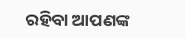ରହିବା ଆପଣଙ୍କ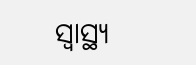ସ୍ଵାସ୍ଥ୍ୟ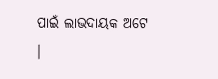ପାଇଁ ଲାଭଦାୟକ ଅଟେ ।